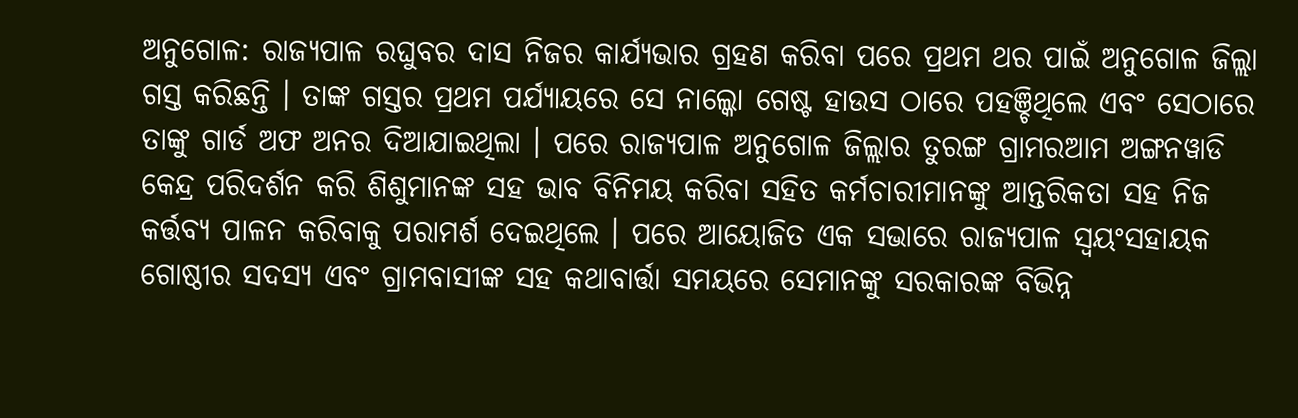ଅନୁଗୋଳ: ରାଜ୍ୟପାଳ ରଘୁବର ଦାସ ନିଜର କାର୍ଯ୍ୟଭାର ଗ୍ରହଣ କରିବା ପରେ ପ୍ରଥମ ଥର ପାଇଁ ଅନୁଗୋଳ ଜିଲ୍ଲା ଗସ୍ତ କରିଛନ୍ତି । ତାଙ୍କ ଗସ୍ତର ପ୍ରଥମ ପର୍ଯ୍ୟାୟରେ ସେ ନାଲ୍କୋ ଗେଷ୍ଟ ହାଉସ ଠାରେ ପହଞ୍ଚିଥିଲେ ଏବଂ ସେଠାରେ ତାଙ୍କୁ ଗାର୍ଡ ଅଫ ଅନର ଦିଆଯାଇଥିଲା । ପରେ ରାଜ୍ୟପାଳ ଅନୁଗୋଳ ଜିଲ୍ଲାର ତୁରଙ୍ଗ ଗ୍ରାମରଆମ ଅଙ୍ଗନୱାଡି କେନ୍ଦ୍ର ପରିଦର୍ଶନ କରି ଶିଶୁମାନଙ୍କ ସହ ଭାବ ବିନିମୟ କରିବା ସହିତ କର୍ମଚାରୀମାନଙ୍କୁ ଆନ୍ତରିକତା ସହ ନିଜ କର୍ତ୍ତବ୍ୟ ପାଳନ କରିବାକୁ ପରାମର୍ଶ ଦେଇଥିଲେ । ପରେ ଆୟୋଜିତ ଏକ ସଭାରେ ରାଜ୍ୟପାଳ ସ୍ବୟଂସହାୟକ ଗୋଷ୍ଠୀର ସଦସ୍ୟ ଏବଂ ଗ୍ରାମବାସୀଙ୍କ ସହ କଥାବାର୍ତ୍ତା ସମୟରେ ସେମାନଙ୍କୁ ସରକାରଙ୍କ ବିଭିନ୍ନ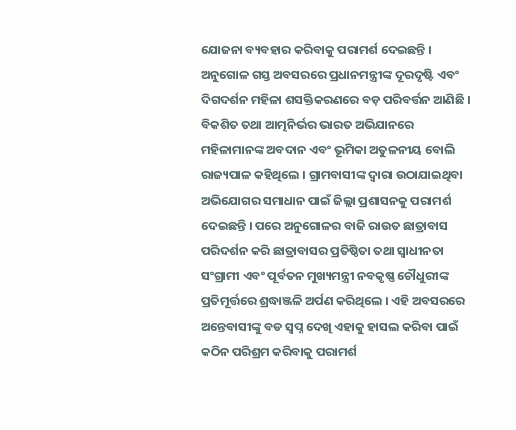ଯୋଜନା ବ୍ୟବହାର କରିବାକୁ ପରାମର୍ଶ ଦେଇଛନ୍ତି ।
ଅନୁଗୋଳ ଗସ୍ତ ଅବସରରେ ପ୍ରଧାନମନ୍ତ୍ରୀଙ୍କ ଦୂରଦୃଷ୍ଟି ଏବଂ ଦିଗଦର୍ଶନ ମହିଳା ଶସକ୍ତିକରଣରେ ବଡ଼ ପରିବର୍ତ୍ତନ ଆଣିଛି । ବିକଶିତ ତଥା ଆତ୍ମନିର୍ଭର ଭାରତ ଅଭିଯାନରେ ମହିଳାମାନଙ୍କ ଅବଦାନ ଏବଂ ଭୂମିକା ଅତୁଳନୀୟ ବୋଲି ରାଜ୍ୟପାଳ କହିଥିଲେ । ଗ୍ରାମବାସୀଙ୍କ ଦ୍ବାରା ଉଠାଯାଇଥିବା ଅଭିଯୋଗର ସମାଧାନ ପାଇଁ ଜିଲ୍ଲା ପ୍ରଶାସନକୁ ପରାମର୍ଶ ଦେଇଛନ୍ତି । ପରେ ଅନୁଗୋଳର ବାଜି ରାଉତ ଛାତ୍ରାବାସ ପରିଦର୍ଶନ କରି ଛାତ୍ରାବାସର ପ୍ରତିଷ୍ଠିତା ତଥା ସ୍ବାଧୀନତା ସଂଗ୍ରାମୀ ଏବଂ ପୂର୍ବତନ ମୁଖ୍ୟମନ୍ତ୍ରୀ ନବକୃଷ୍ଣ ଚୌଧୁରୀଙ୍କ ପ୍ରତିମୂର୍ତ୍ତରେ ଶ୍ରଦ୍ଧାଞ୍ଜଳି ଅର୍ପଣ କରିଥିଲେ । ଏହି ଅବସରରେ ଅନ୍ତେବାସୀଙ୍କୁ ବଡ ସ୍ବପ୍ନ ଦେଖି ଏହାକୁ ହାସଲ କରିବା ପାଇଁ କଠିନ ପରିଶ୍ରମ କରିବାକୁ ପରାମର୍ଶ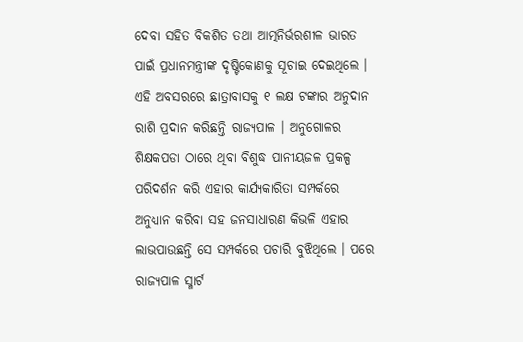ଦେବା ସହିତ ବିକଶିତ ତଥା ଆତ୍ମନିର୍ଭରଶୀଳ ଭାରତ ପାଇଁ ପ୍ରଧାନମନ୍ତ୍ରୀଙ୍କ ଦୃଷ୍ଟିକୋଣକୁ ସୂଚାଇ ଦେଇଥିଲେ ।
ଏହି ଅବସରରେ ଛାତ୍ରାବାସକୁ ୧ ଲକ୍ଷ ଟଙ୍କାର ଅନୁଦାନ ରାଶି ପ୍ରଦାନ କରିଛନ୍ତି ରାଜ୍ୟପାଳ । ଅନୁଗୋଳର ଶିକ୍ଷକପଡା ଠାରେ ଥିବା ବିଶୁଦ୍ଧ ପାନୀୟଜଳ ପ୍ରକଳ୍ପ ପରିଦର୍ଶନ କରି ଏହାର କାର୍ଯ୍ୟକାରିତା ସମ୍ପର୍କରେ ଅନୁଧ୍ୟାନ କରିବା ସହ ଜନସାଧାରଣ କିଭଳି ଏହାର ଲାଭପାଉଛନ୍ତି ସେ ସମ୍ପର୍କରେ ପଚାରି ବୁଝିଥିଲେ । ପରେ ରାଜ୍ୟପାଳ ସ୍ମାର୍ଟ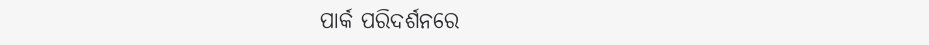ପାର୍କ ପରିଦର୍ଶନରେ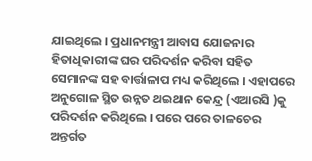ଯାଇଥିଲେ । ପ୍ରଧାନମନ୍ତ୍ରୀ ଆବାସ ଯୋଜନାର ହିତାଧିକାରୀଙ୍କ ଘର ପରିଦର୍ଶନ କରିବା ସହିତ ସେମାନଙ୍କ ସହ ବାର୍ତ୍ତାଳାପ ମଧ୍ୟ କରିଥିଲେ । ଏହାପରେ ଅନୁଗୋଳ ସ୍ଥିତ ଉନ୍ନତ ଥଇଥାନ କେନ୍ଦ୍ର (ଏଆରସି )କୁ ପରିଦର୍ଶନ କରିଥିଲେ । ପରେ ପରେ ତାଳଚେର ଅନ୍ତର୍ଗତ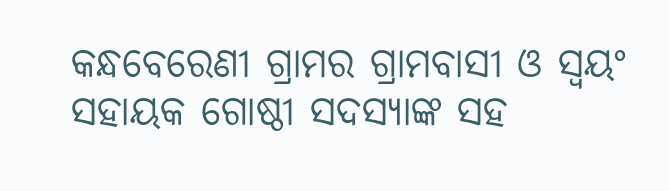କନ୍ଧବେରେଣୀ ଗ୍ରାମର ଗ୍ରାମବାସୀ ଓ ସ୍ବୟଂ ସହାୟକ ଗୋଷ୍ଠୀ ସଦସ୍ୟାଙ୍କ ସହ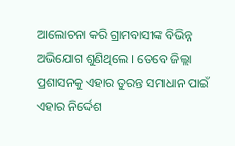ଆଲୋଚନା କରି ଗ୍ରାମବାସୀଙ୍କ ବିଭିନ୍ନ ଅଭିଯୋଗ ଶୁଣିଥିଲେ । ତେବେ ଜିଲ୍ଲା ପ୍ରଶାସନକୁ ଏହାର ତୁରନ୍ତ ସମାଧାନ ପାଇଁ ଏହାର ନିର୍ଦ୍ଦେଶ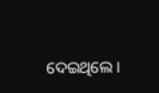ଦେଇଥିଲେ ।